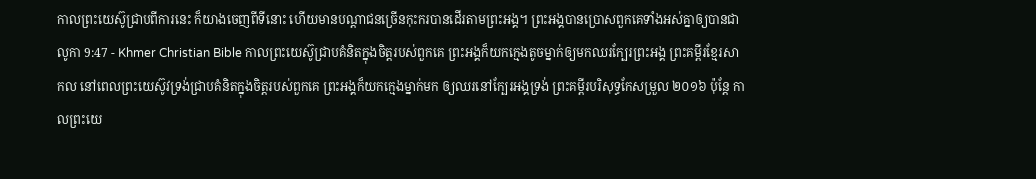កាលព្រះយេស៊ូជ្រាបពីការនេះ ក៏យាងចេញពីទីនោះ ហើយមានបណ្ដាជនច្រើនកុះករបានដើរតាមព្រះអង្គ។ ព្រះអង្គបានប្រោសពួកគេទាំងអស់គ្នាឲ្យបានជា
លូកា 9:47 - Khmer Christian Bible កាលព្រះយេស៊ូជ្រាបគំនិតក្នុងចិត្ដរបស់ពួកគេ ព្រះអង្គក៏យកក្មេងតូចម្នាក់ឲ្យមកឈរក្បែរព្រះអង្គ ព្រះគម្ពីរខ្មែរសាកល នៅពេលព្រះយេស៊ូវទ្រង់ជ្រាបគំនិតក្នុងចិត្តរបស់ពួកគេ ព្រះអង្គក៏យកក្មេងម្នាក់មក ឲ្យឈរនៅក្បែរអង្គទ្រង់ ព្រះគម្ពីរបរិសុទ្ធកែសម្រួល ២០១៦ ប៉ុន្តែ កាលព្រះយេ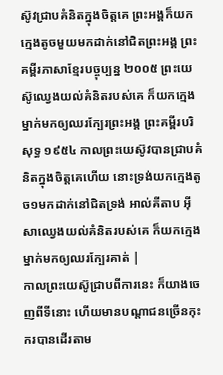ស៊ូវជ្រាបគំនិតក្នុងចិត្តគេ ព្រះអង្គក៏យកក្មេងតូចមួយមកដាក់នៅជិតព្រះអង្គ ព្រះគម្ពីរភាសាខ្មែរបច្ចុប្បន្ន ២០០៥ ព្រះយេស៊ូឈ្វេងយល់គំនិតរបស់គេ ក៏យកក្មេងម្នាក់មកឲ្យឈរក្បែរព្រះអង្គ ព្រះគម្ពីរបរិសុទ្ធ ១៩៥៤ កាលព្រះយេស៊ូវបានជ្រាបគំនិតក្នុងចិត្តគេហើយ នោះទ្រង់យកក្មេងតូច១មកដាក់នៅជិតទ្រង់ អាល់គីតាប អ៊ីសាឈ្វេងយល់គំនិតរបស់គេ ក៏យកក្មេងម្នាក់មកឲ្យឈរក្បែរគាត់ |
កាលព្រះយេស៊ូជ្រាបពីការនេះ ក៏យាងចេញពីទីនោះ ហើយមានបណ្ដាជនច្រើនកុះករបានដើរតាម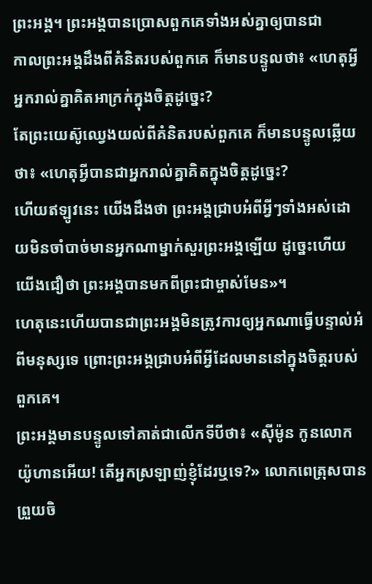ព្រះអង្គ។ ព្រះអង្គបានប្រោសពួកគេទាំងអស់គ្នាឲ្យបានជា
កាលព្រះអង្គដឹងពីគំនិតរបស់ពួកគេ ក៏មានបន្ទូលថា៖ «ហេតុអ្វីអ្នករាល់គ្នាគិតអាក្រក់ក្នុងចិត្ដដូច្នេះ?
តែព្រះយេស៊ូឈ្វេងយល់ពីគំនិតរបស់ពួកគេ ក៏មានបន្ទូលឆ្លើយថា៖ «ហេតុអ្វីបានជាអ្នករាល់គ្នាគិតក្នុងចិត្ដដូច្នេះ?
ហើយឥឡូវនេះ យើងដឹងថា ព្រះអង្គជ្រាបអំពីអ្វីៗទាំងអស់ដោយមិនចាំបាច់មានអ្នកណាម្នាក់សួរព្រះអង្គឡើយ ដូច្នេះហើយយើងជឿថា ព្រះអង្គបានមកពីព្រះជាម្ចាស់មែន»។
ហេតុនេះហើយបានជាព្រះអង្គមិនត្រូវការឲ្យអ្នកណាធ្វើបន្ទាល់អំពីមនុស្សទេ ព្រោះព្រះអង្គជ្រាបអំពីអ្វីដែលមាននៅក្នុងចិត្ដរបស់ពួកគេ។
ព្រះអង្គមានបន្ទូលទៅគាត់ជាលើកទីបីថា៖ «ស៊ីម៉ូន កូនលោកយ៉ូហានអើយ! តើអ្នកស្រឡាញ់ខ្ញុំដែរឬទេ?» លោកពេត្រុសបានព្រួយចិ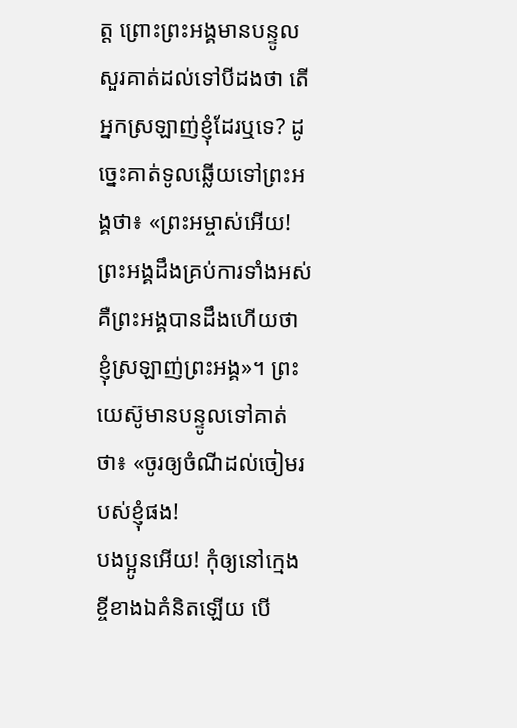ត្ត ព្រោះព្រះអង្គមានបន្ទូលសួរគាត់ដល់ទៅបីដងថា តើអ្នកស្រឡាញ់ខ្ញុំដែរឬទេ? ដូច្នេះគាត់ទូលឆ្លើយទៅព្រះអង្គថា៖ «ព្រះអម្ចាស់អើយ! ព្រះអង្គដឹងគ្រប់ការទាំងអស់ គឺព្រះអង្គបានដឹងហើយថា ខ្ញុំស្រឡាញ់ព្រះអង្គ»។ ព្រះយេស៊ូមានបន្ទូលទៅគាត់ថា៖ «ចូរឲ្យចំណីដល់ចៀមរបស់ខ្ញុំផង!
បងប្អូនអើយ! កុំឲ្យនៅក្មេងខ្ចីខាងឯគំនិតឡើយ បើ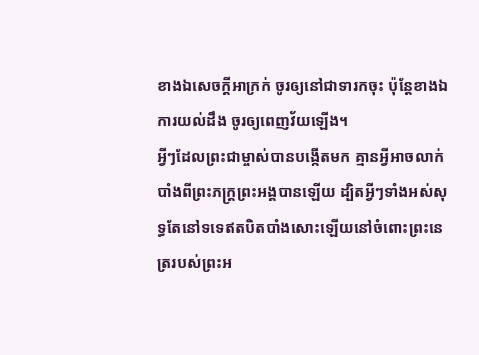ខាងឯសេចក្ដីអាក្រក់ ចូរឲ្យនៅជាទារកចុះ ប៉ុន្ដែខាងឯការយល់ដឹង ចូរឲ្យពេញវ័យឡើង។
អ្វីៗដែលព្រះជាម្ចាស់បានបង្កើតមក គ្មានអ្វីអាចលាក់បាំងពីព្រះភក្ដ្រព្រះអង្គបានឡើយ ដ្បិតអ្វីៗទាំងអស់សុទ្ធតែនៅទទេឥតបិតបាំងសោះឡើយនៅចំពោះព្រះនេត្ររបស់ព្រះអ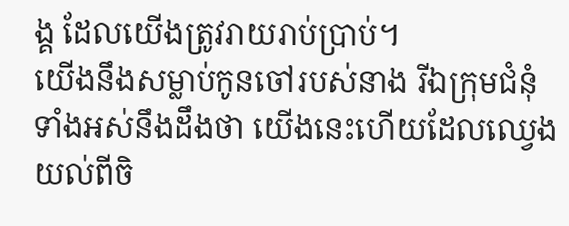ង្គ ដែលយើងត្រូវរាយរាប់ប្រាប់។
យើងនឹងសម្លាប់កូនចៅរបស់នាង រីឯក្រុមជំនុំទាំងអស់នឹងដឹងថា យើងនេះហើយដែលឈ្វេងយល់ពីចិ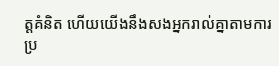ត្ដគំនិត ហើយយើងនឹងសងអ្នករាល់គ្នាតាមការប្រ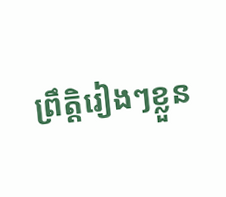ព្រឹត្ដិរៀងៗខ្លួន